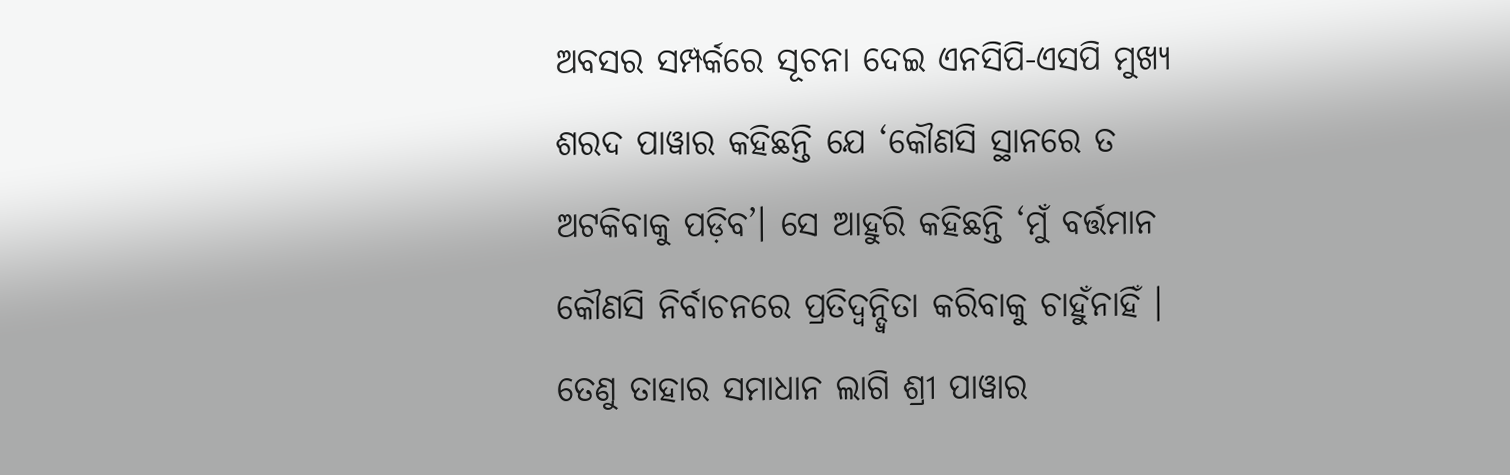ଅବସର ସମ୍ପର୍କରେ ସୂଚନା ଦେଇ ଏନସିପି-ଏସପି ମୁଖ୍ୟ ଶରଦ ପାୱାର କହିଛନ୍ତି ଯେ ‘କୌଣସି ସ୍ଥାନରେ ତ ଅଟକିବାକୁ ପଡ଼ିବ’। ସେ ଆହୁରି କହିଛନ୍ତି ‘ମୁଁ ବର୍ତ୍ତମାନ କୌଣସି ନିର୍ବାଚନରେ ପ୍ରତିଦ୍ୱନ୍ଦ୍ୱିତା କରିବାକୁ ଚାହୁଁନାହିଁ ।
ତେଣୁ ତାହାର ସମାଧାନ ଲାଗି ଶ୍ରୀ ପାୱାର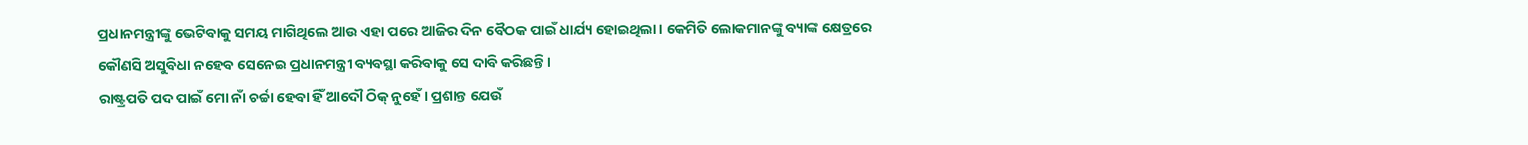ପ୍ରଧାନମନ୍ତ୍ରୀଙ୍କୁ ଭେଟିବାକୁ ସମୟ ମାଗିଥିଲେ ଆଉ ଏହା ପରେ ଆଜିର ଦିନ ବୈଠକ ପାଇଁ ଧାର୍ଯ୍ୟ ହୋଇଥିଲା। କେମିତି ଲୋକମାନଙ୍କୁ ବ୍ୟାଙ୍କ କ୍ଷେତ୍ରରେ କୌଣସି ଅସୁବିଧା ନହେବ ସେନେଇ ପ୍ରଧାନମନ୍ତ୍ରୀ ବ୍ୟବସ୍ଥା କରିବାକୁ ସେ ଦାବି କରିଛନ୍ତି।
ରାଷ୍ଟ୍ରପତି ପଦ ପାଇଁ ମୋ ନାଁ ଚର୍ଚ୍ଚା ହେବା ହିଁ ଆଦୌ ଠିକ୍ ନୁହେଁ। ପ୍ରଶାନ୍ତ ଯେଉଁ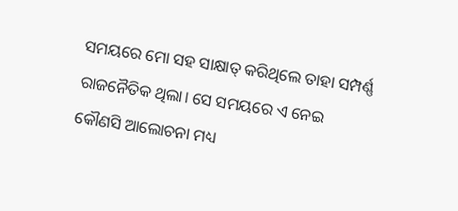ସମୟରେ ମୋ ସହ ସାକ୍ଷାତ୍ କରିଥିଲେ ତାହା ସମ୍ପର୍ଣ୍ଣ ରାଜନୈତିକ ଥିଲା। ସେ ସମୟରେ ଏ ନେଇ କୌଣସି ଆଲୋଚନା ମଧ୍ୟ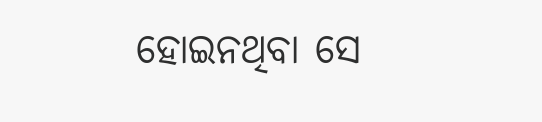ହୋଇନଥିବା ସେ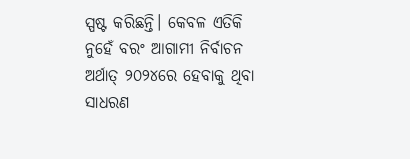ସ୍ପଷ୍ଟ କରିଛନ୍ତି। କେବଳ ଏତିକି ନୁହେଁ ବରଂ ଆଗାମୀ ନିର୍ବାଚନ ଅର୍ଥାତ୍ ୨୦୨୪ରେ ହେବାକୁ ଥିବା ସାଧରଣ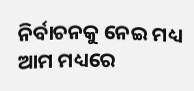ନିର୍ବାଚନକୁ ନେଇ ମଧ୍ୟ ଆମ ମଧ୍ୟରେ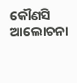କୌଣସି ଆଲୋଚନା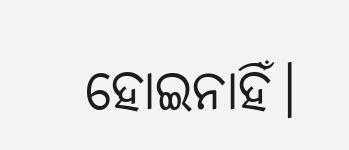ହୋଇନାହିଁ।